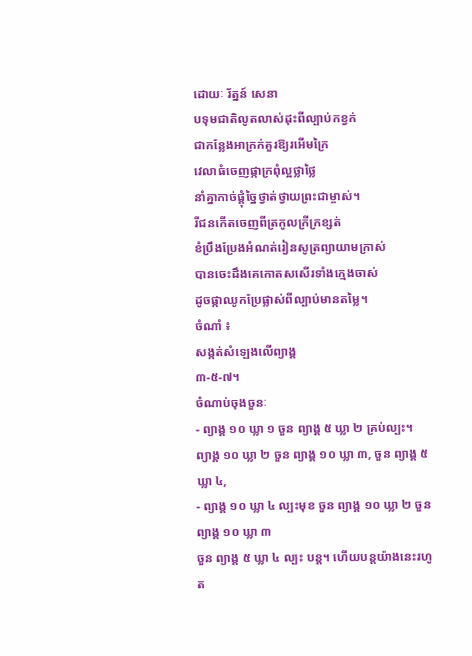ដោយៈ រ័ត្នន៍ សេនា
បទុមជាតិលូតលាស់ដុះពីល្បាប់កខ្វក់
ជាកន្លែងអាក្រក់គួរឱ្យរអើមក្រៃ
វេលាធំចេញផ្កាក្រពុំល្អថ្លាថ្លៃ
នាំគ្នាកាច់ផ្គុំច្នៃថ្វាត់ថ្វាយព្រះជាម្ចាស់។
រីជនកើតចេញពីត្រកូលក្រីក្រខ្សត់
ខំប្រឹងប្រែងអំណត់រៀនសូត្រព្យាយាមក្រាស់
បានចេះដឹងគេកោតសសើរទាំងក្មេងចាស់
ដូចផ្កាឈូកប្រែផ្លាស់ពីល្បាប់មានតម្លៃ។
ចំណាំ ៖
សង្កត់សំឡេងលើព្យាង្គ
៣-៥-៧។
ចំណាប់ចុងចួនៈ
- ព្យាង្គ ១០ ឃ្លា ១ ចួន ព្យាង្គ ៥ ឃ្លា ២ គ្រប់ល្បះ។
ព្យាង្គ ១០ ឃ្លា ២ ចួន ព្យាង្គ ១០ ឃ្លា ៣, ចួន ព្យាង្គ ៥ ឃ្លា ៤,
- ព្យាង្គ ១០ ឃ្លា ៤ ល្បះមុខ ចួន ព្យាង្គ ១០ ឃ្លា ២ ចួន ព្យាង្គ ១០ ឃ្លា ៣
ចួន ព្យាង្គ ៥ ឃ្លា ៤ ល្បះ បន្ត។ ហើយបន្តយ៉ាងនេះរហូត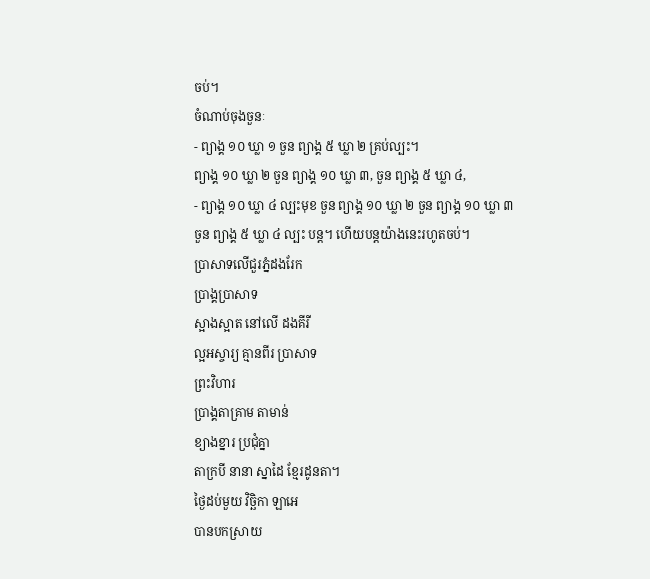ចប់។
ចំណាប់ចុងចួនៈ
- ព្យាង្គ ១០ ឃ្លា ១ ចួន ព្យាង្គ ៥ ឃ្លា ២ គ្រប់ល្បះ។
ព្យាង្គ ១០ ឃ្លា ២ ចួន ព្យាង្គ ១០ ឃ្លា ៣, ចួន ព្យាង្គ ៥ ឃ្លា ៤,
- ព្យាង្គ ១០ ឃ្លា ៤ ល្បះមុខ ចួន ព្យាង្គ ១០ ឃ្លា ២ ចួន ព្យាង្គ ១០ ឃ្លា ៣
ចួន ព្យាង្គ ៥ ឃ្លា ៤ ល្បះ បន្ត។ ហើយបន្តយ៉ាងនេះរហូតចប់។
ប្រាសាទលើជួរភ្នំដងរែក
ប្រាង្គប្រាសាទ
ស្អាងស្អាត នៅលើ ដងគីរី
ល្អអស្ចារ្យ គ្មានពីរ ប្រាសាទ
ព្រះវិហារ
ប្រាង្គតាគ្រាម តាមាន់
ខ្យាងខ្នារ ប្រជុំគ្នា
តាក្របី នានា ស្នាដៃ ខ្មែរដូនតា។
ថ្ងៃដប់មួយ វិច្ឆិកា ឡាអេ
បានបកស្រាយ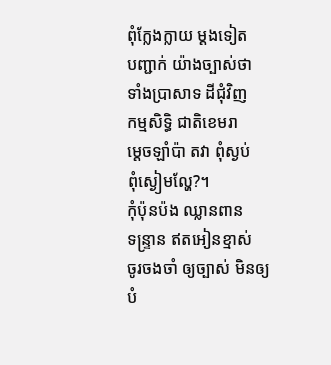ពុំក្លែងក្លាយ ម្ដងទៀត
បញ្ជាក់ យ៉ាងច្បាស់ថា
ទាំងប្រាសាទ ដីជុំវិញ
កម្មសិទ្ធិ ជាតិខេមរា
ម្ដេចឡាំប៉ា តវា ពុំស្ងប់
ពុំស្ងៀមល្ហែ?។
កុំប៉ុនប៉ង ឈ្លានពាន
ទន្ទ្រាន ឥតអៀនខ្មាស់
ចូរចងចាំ ឲ្យច្បាស់ មិនឲ្យ
បំ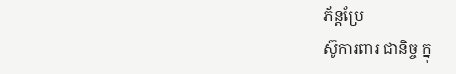ភ័ន្តប្រែ
ស៊ូការពារ ជានិច្ច ក្នុ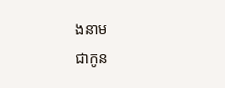ងនាម
ជាកូន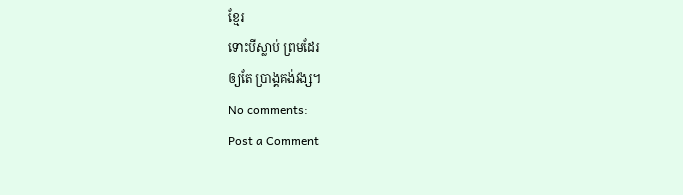ខ្មែរ
ទោះបីស្លាប់ ព្រមដែរ
ឲ្យតែ ប្រាង្គគង់វង្ស។
No comments:
Post a Comment